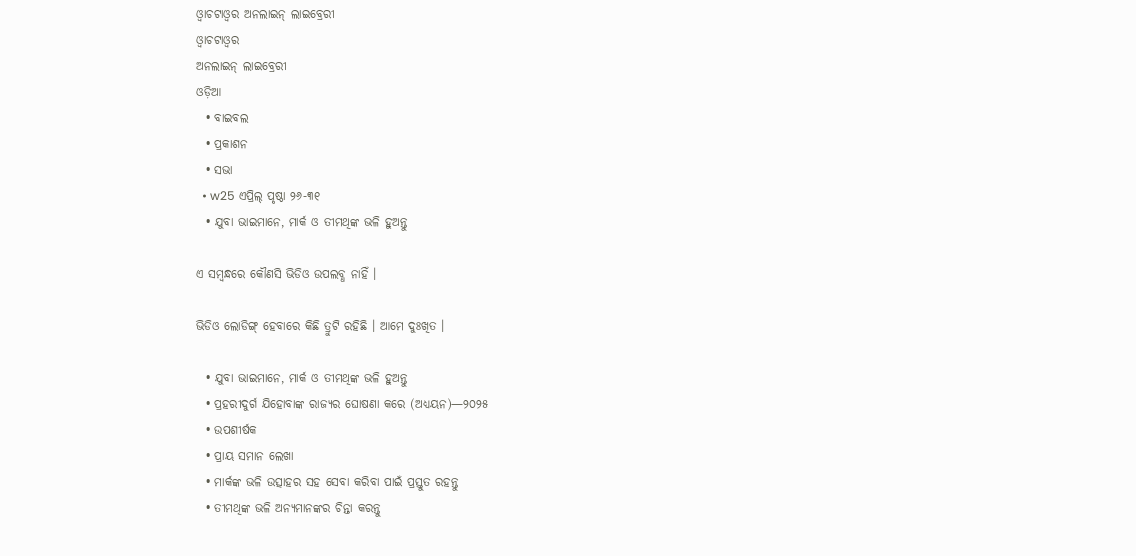ଓ୍ଵାଚଟାଓ୍ଵର ଅନଲାଇନ୍ ଲାଇବ୍ରେରୀ
ଓ୍ଵାଚଟାଓ୍ଵର
ଅନଲାଇନ୍ ଲାଇବ୍ରେରୀ
ଓଡ଼ିଆ
  • ବାଇବଲ
  • ପ୍ରକାଶନ
  • ସଭା
  • w25 ଏପ୍ରିଲ୍‌ ପୃଷ୍ଠା ୨୬-୩୧
  • ଯୁବା ଭାଇମାନେ, ମାର୍କ ଓ ତୀମଥିଙ୍କ ଭଳି ହୁଅନ୍ତୁ

ଏ ସମ୍ୱନ୍ଧରେ କୌଣସି ଭିଡିଓ ଉପଲବ୍ଧ ନାହିଁ ।

ଭିଡିଓ ଲୋଡିଙ୍ଗ୍ ହେବାରେ କିଛି ତ୍ରୁଟି ରହିଛି । ଆମେ ଦୁଃଖିତ ।

  • ଯୁବା ଭାଇମାନେ, ମାର୍କ ଓ ତୀମଥିଙ୍କ ଭଳି ହୁଅନ୍ତୁ
  • ପ୍ରହରୀଦୁର୍ଗ ଯିହୋବାଙ୍କ ରାଜ୍ୟର ଘୋଷଣା କରେ (ଅଧ୍ୟୟନ)—୨୦୨୫
  • ଉପଶୀର୍ଷକ
  • ପ୍ରାୟ ସମାନ ଲେଖା
  • ମାର୍କଙ୍କ ଭଳି ଉତ୍ସାହର ସହ ସେବା କରିବା ପାଇଁ ପ୍ରସ୍ତୁତ ରହନ୍ତୁ
  • ତୀମଥିଙ୍କ ଭଳି ଅନ୍ୟମାନଙ୍କର ଚିନ୍ତା କରନ୍ତୁ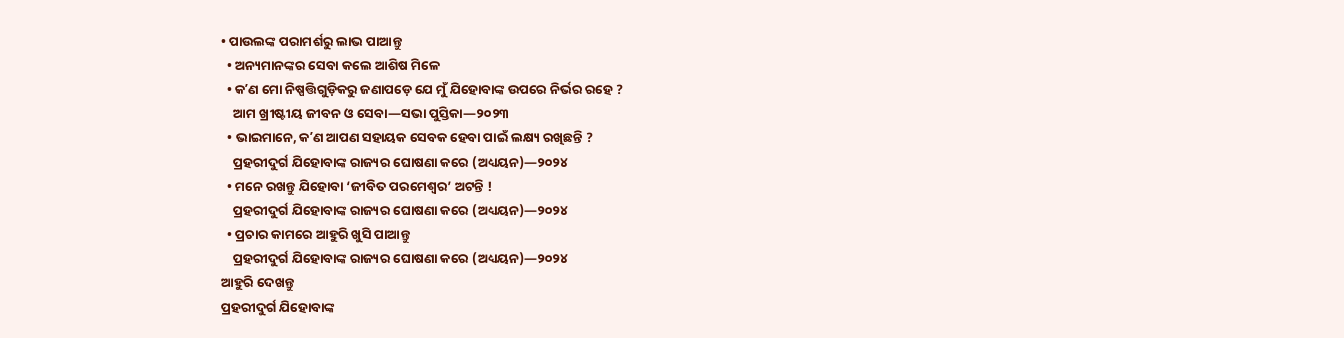• ପାଉଲଙ୍କ ପରାମର୍ଶରୁ ଲାଭ ପାଆନ୍ତୁ
  • ଅନ୍ୟମାନଙ୍କର ସେବା କଲେ ଆଶିଷ ମିଳେ
  • କʼଣ ମୋ ନିଷ୍ପତ୍ତିଗୁଡ଼ିକରୁ ଜଣାପଡ଼େ ଯେ ମୁଁ ଯିହୋବାଙ୍କ ଉପରେ ନିର୍ଭର ରହେ ?
    ଆମ ଖ୍ରୀଷ୍ଟୀୟ ଜୀବନ ଓ ସେବା—ସଭା ପୁସ୍ତିକା—୨୦୨୩
  • ଭାଇମାନେ, କʼଣ ଆପଣ ସହାୟକ ସେବକ ହେବା ପାଇଁ ଲକ୍ଷ୍ୟ ରଖିଛନ୍ତି ?
    ପ୍ରହରୀଦୁର୍ଗ ଯିହୋବାଙ୍କ ରାଜ୍ୟର ଘୋଷଣା କରେ (ଅଧ୍ୟୟନ)—୨୦୨୪
  • ମନେ ରଖନ୍ତୁ ଯିହୋବା ‘ଜୀବିତ ପରମେଶ୍ୱର’ ଅଟନ୍ତି !
    ପ୍ରହରୀଦୁର୍ଗ ଯିହୋବାଙ୍କ ରାଜ୍ୟର ଘୋଷଣା କରେ (ଅଧ୍ୟୟନ)—୨୦୨୪
  • ପ୍ରଚାର କାମରେ ଆହୁରି ଖୁସି ପାଆନ୍ତୁ
    ପ୍ରହରୀଦୁର୍ଗ ଯିହୋବାଙ୍କ ରାଜ୍ୟର ଘୋଷଣା କରେ (ଅଧ୍ୟୟନ)—୨୦୨୪
ଆହୁରି ଦେଖନ୍ତୁ
ପ୍ରହରୀଦୁର୍ଗ ଯିହୋବାଙ୍କ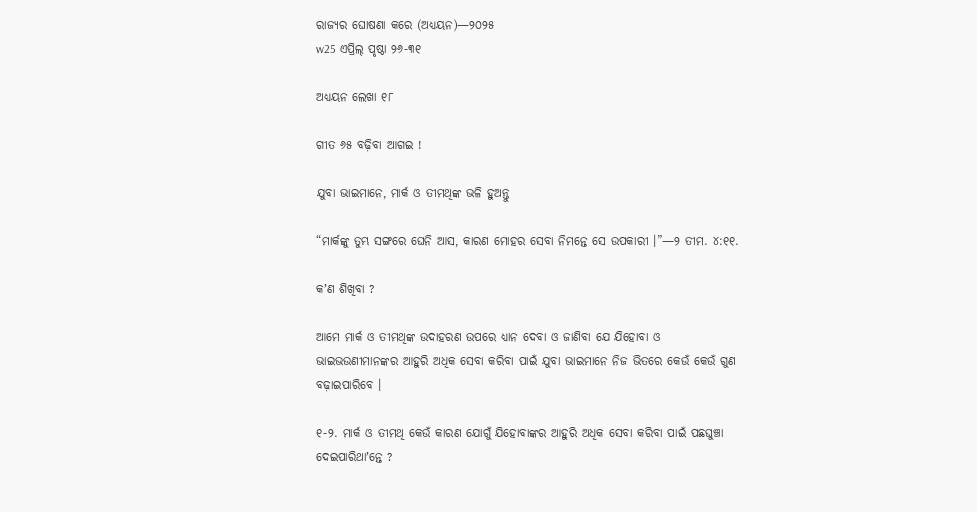ରାଜ୍ୟର ଘୋଷଣା କରେ (ଅଧ୍ୟୟନ)—୨୦୨୫
w25 ଏପ୍ରିଲ୍‌ ପୃଷ୍ଠା ୨୬-୩୧

ଅଧ୍ୟୟନ ଲେଖା ୧୮

ଗୀତ ୬୫ ବଢ଼ିବା ଆଗଇ !

ଯୁବା ଭାଇମାନେ, ମାର୍କ ଓ ତୀମଥିଙ୍କ ଭଳି ହୁଅନ୍ତୁ

“ମାର୍କଙ୍କୁ ତୁମ୍ଭ ସଙ୍ଗରେ ଘେନି ଆସ, କାରଣ ମୋହର ସେବା ନିମନ୍ତେ ସେ ଉପକାରୀ ।”—୨ ତୀମ. ୪:୧୧.

କʼଣ ଶିଖିବା ?

ଆମେ ମାର୍କ ଓ ତୀମଥିଙ୍କ ଉଦାହରଣ ଉପରେ ଧ୍ୟାନ ଦେବା ଓ ଜାଣିବା ଯେ ଯିହୋବା ଓ ଭାଇଭଉଣୀମାନଙ୍କର ଆହୁରି ଅଧିକ ସେବା କରିବା ପାଇଁ ଯୁବା ଭାଇମାନେ ନିଜ ଭିତରେ କେଉଁ କେଉଁ ଗୁଣ ବଢ଼ାଇପାରିବେ ।

୧-୨. ମାର୍କ ଓ ତୀମଥି କେଉଁ କାରଣ ଯୋଗୁଁ ଯିହୋବାଙ୍କର ଆହୁରି ଅଧିକ ସେବା କରିବା ପାଇଁ ପଛଘୁଞ୍ଚା ଦେଇପାରିଥାʼନ୍ତେ ?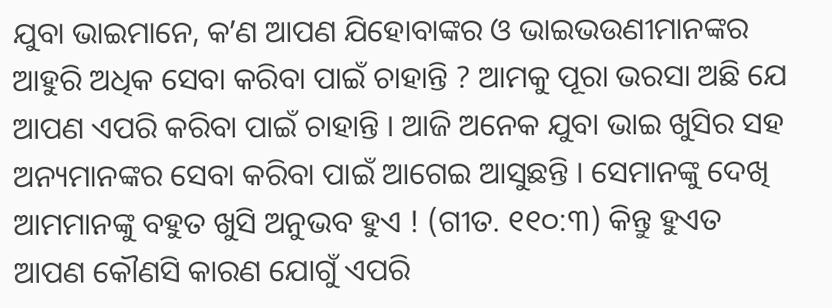ଯୁବା ଭାଇମାନେ, କʼଣ ଆପଣ ଯିହୋବାଙ୍କର ଓ ଭାଇଭଉଣୀମାନଙ୍କର ଆହୁରି ଅଧିକ ସେବା କରିବା ପାଇଁ ଚାହାନ୍ତି ? ଆମକୁ ପୂରା ଭରସା ଅଛି ଯେ ଆପଣ ଏପରି କରିବା ପାଇଁ ଚାହାନ୍ତି । ଆଜି ଅନେକ ଯୁବା ଭାଇ ଖୁସିର ସହ ଅନ୍ୟମାନଙ୍କର ସେବା କରିବା ପାଇଁ ଆଗେଇ ଆସୁଛନ୍ତି । ସେମାନଙ୍କୁ ଦେଖି ଆମମାନଙ୍କୁ ବହୁତ ଖୁସି ଅନୁଭବ ହୁଏ ! (ଗୀତ. ୧୧୦:୩) କିନ୍ତୁ ହୁଏତ ଆପଣ କୌଣସି କାରଣ ଯୋଗୁଁ ଏପରି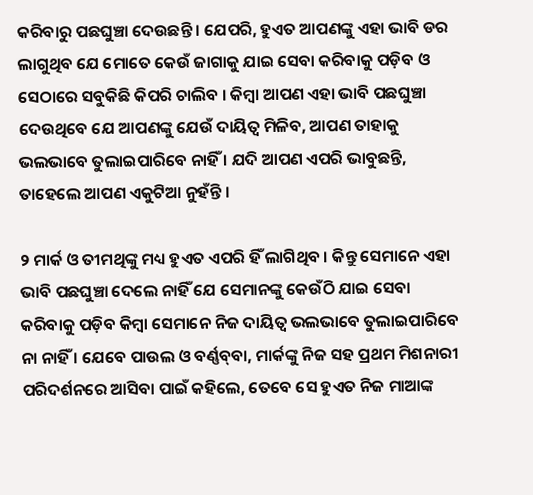କରିବାରୁ ପଛଘୁଞ୍ଚା ଦେଉଛନ୍ତି । ଯେପରି, ହୁଏତ ଆପଣଙ୍କୁ ଏହା ଭାବି ଡର ଲାଗୁଥିବ ଯେ ମୋତେ କେଉଁ ଜାଗାକୁ ଯାଇ ସେବା କରିବାକୁ ପଡ଼ିବ ଓ ସେଠାରେ ସବୁକିଛି କିପରି ଚାଲିବ । କିମ୍ବା ଆପଣ ଏହା ଭାବି ପଛଘୁଞ୍ଚା ଦେଉଥିବେ ଯେ ଆପଣଙ୍କୁ ଯେଉଁ ଦାୟିତ୍ୱ ମିଳିବ, ଆପଣ ତାହାକୁ ଭଲଭାବେ ତୁଲାଇପାରିବେ ନାହିଁ । ଯଦି ଆପଣ ଏପରି ଭାବୁଛନ୍ତି, ତାହେଲେ ଆପଣ ଏକୁଟିଆ ନୁହଁନ୍ତି ।

୨ ମାର୍କ ଓ ତୀମଥିଙ୍କୁ ମଧ୍ୟ ହୁଏତ ଏପରି ହିଁ ଲାଗିଥିବ । କିନ୍ତୁ ସେମାନେ ଏହା ଭାବି ପଛଘୁଞ୍ଚା ଦେଲେ ନାହିଁ ଯେ ସେମାନଙ୍କୁ କେଉଁଠି ଯାଇ ସେବା କରିବାକୁ ପଡ଼ିବ କିମ୍ବା ସେମାନେ ନିଜ ଦାୟିତ୍ୱ ଭଲଭାବେ ତୁଲାଇପାରିବେ ନା ନାହିଁ । ଯେବେ ପାଉଲ ଓ ବର୍ଣ୍ଣବ୍‌ବା, ମାର୍କଙ୍କୁ ନିଜ ସହ ପ୍ରଥମ ମିଶନାରୀ ପରିଦର୍ଶନରେ ଆସିବା ପାଇଁ କହିଲେ, ତେବେ ସେ ହୁଏତ ନିଜ ମାଆଙ୍କ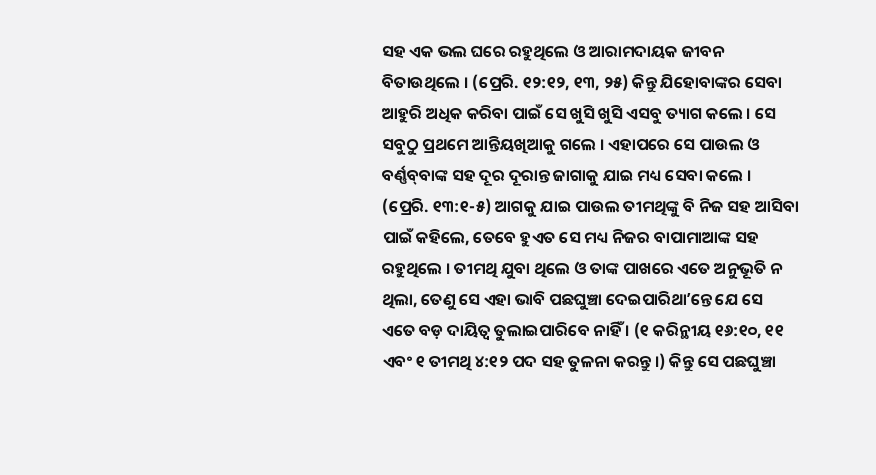ସହ ଏକ ଭଲ ଘରେ ରହୁଥିଲେ ଓ ଆରାମଦାୟକ ଜୀବନ ବିତାଉଥିଲେ । (ପ୍ରେରି. ୧୨:୧୨, ୧୩, ୨୫) କିନ୍ତୁ ଯିହୋବାଙ୍କର ସେବା ଆହୁରି ଅଧିକ କରିବା ପାଇଁ ସେ ଖୁସି ଖୁସି ଏସବୁ ତ୍ୟାଗ କଲେ । ସେ ସବୁଠୁ ପ୍ରଥମେ ଆନ୍ତିୟଖିଆକୁ ଗଲେ । ଏହାପରେ ସେ ପାଉଲ ଓ ବର୍ଣ୍ଣବ୍‌ବାଙ୍କ ସହ ଦୂର ଦୂରାନ୍ତ ଜାଗାକୁ ଯାଇ ମଧ୍ୟ ସେବା କଲେ । (ପ୍ରେରି. ୧୩:୧-୫) ଆଗକୁ ଯାଇ ପାଉଲ ତୀମଥିଙ୍କୁ ବି ନିଜ ସହ ଆସିବା ପାଇଁ କହିଲେ, ତେବେ ହୁଏତ ସେ ମଧ୍ୟ ନିଜର ବାପାମାଆଙ୍କ ସହ ରହୁଥିଲେ । ତୀମଥି ଯୁବା ଥିଲେ ଓ ତାଙ୍କ ପାଖରେ ଏତେ ଅନୁଭୂତି ନ ଥିଲା, ତେଣୁ ସେ ଏହା ଭାବି ପଛଘୁଞ୍ଚା ଦେଇପାରିଥାʼନ୍ତେ ଯେ ସେ ଏତେ ବଡ଼ ଦାୟିତ୍ୱ ତୁଲାଇପାରିବେ ନାହିଁ । (୧ କରିନ୍ଥୀୟ ୧୬:୧୦, ୧୧ ଏବଂ ୧ ତୀମଥି ୪:୧୨ ପଦ ସହ ତୁଳନା କରନ୍ତୁ ।) କିନ୍ତୁ ସେ ପଛଘୁଞ୍ଚା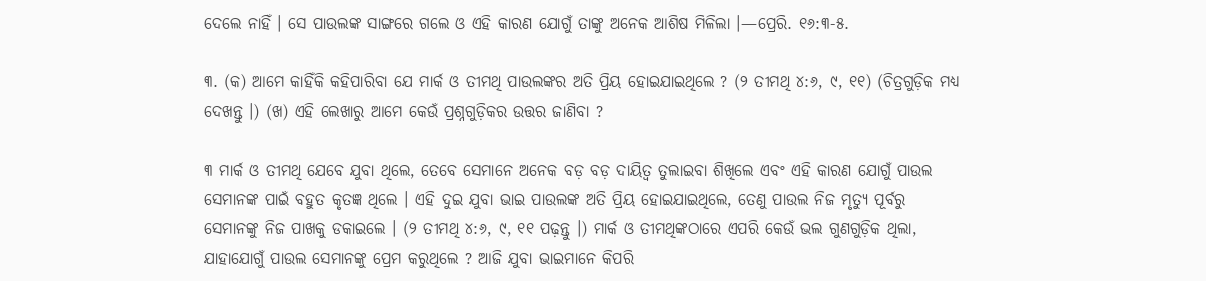ଦେଲେ ନାହିଁ । ସେ ପାଉଲଙ୍କ ସାଙ୍ଗରେ ଗଲେ ଓ ଏହି କାରଣ ଯୋଗୁଁ ତାଙ୍କୁ ଅନେକ ଆଶିଷ ମିଳିଲା ।—ପ୍ରେରି. ୧୬:୩-୫.

୩. (କ) ଆମେ କାହିଁକି କହିପାରିବା ଯେ ମାର୍କ ଓ ତୀମଥି ପାଉଲଙ୍କର ଅତି ପ୍ରିୟ ହୋଇଯାଇଥିଲେ ? (୨ ତୀମଥି ୪:୬, ୯, ୧୧) (ଚିତ୍ରଗୁଡ଼ିକ ମଧ୍ୟ ଦେଖନ୍ତୁ ।) (ଖ) ଏହି ଲେଖାରୁ ଆମେ କେଉଁ ପ୍ରଶ୍ନଗୁଡ଼ିକର ଉତ୍ତର ଜାଣିବା ?

୩ ମାର୍କ ଓ ତୀମଥି ଯେବେ ଯୁବା ଥିଲେ, ତେବେ ସେମାନେ ଅନେକ ବଡ଼ ବଡ଼ ଦାୟିତ୍ୱ ତୁଲାଇବା ଶିଖିଲେ ଏବଂ ଏହି କାରଣ ଯୋଗୁଁ ପାଉଲ ସେମାନଙ୍କ ପାଇଁ ବହୁତ କୃତଜ୍ଞ ଥିଲେ । ଏହି ଦୁଇ ଯୁବା ଭାଇ ପାଉଲଙ୍କ ଅତି ପ୍ରିୟ ହୋଇଯାଇଥିଲେ, ତେଣୁ ପାଉଲ ନିଜ ମୃତ୍ୟୁ ପୂର୍ବରୁ ସେମାନଙ୍କୁ ନିଜ ପାଖକୁ ଡକାଇଲେ । (୨ ତୀମଥି ୪:୬, ୯, ୧୧ ପଢ଼ନ୍ତୁ ।) ମାର୍କ ଓ ତୀମଥିଙ୍କଠାରେ ଏପରି କେଉଁ ଭଲ ଗୁଣଗୁଡ଼ିକ ଥିଲା, ଯାହାଯୋଗୁଁ ପାଉଲ ସେମାନଙ୍କୁ ପ୍ରେମ କରୁଥିଲେ ? ଆଜି ଯୁବା ଭାଇମାନେ କିପରି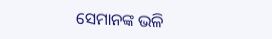ସେମାନଙ୍କ ଭଳି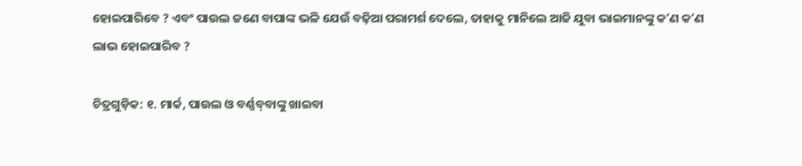ହୋଇପାରିବେ ? ଏବଂ ପାଉଲ ଜଣେ ବାପାଙ୍କ ଭଳି ଯେଉଁ ବଢ଼ିଆ ପରାମର୍ଶ ଦେଲେ, ତାହାକୁ ମାନିଲେ ଆଜି ଯୁବା ଭାଇମାନଙ୍କୁ କʼଣ କʼଣ ଲାଭ ହୋଇପାରିବ ?

ଚିତ୍ରଗୁଡ଼ିକ: ୧. ମାର୍କ, ପାଉଲ ଓ ବର୍ଣ୍ଣବ୍‌ବାଙ୍କୁ ଖାଇବା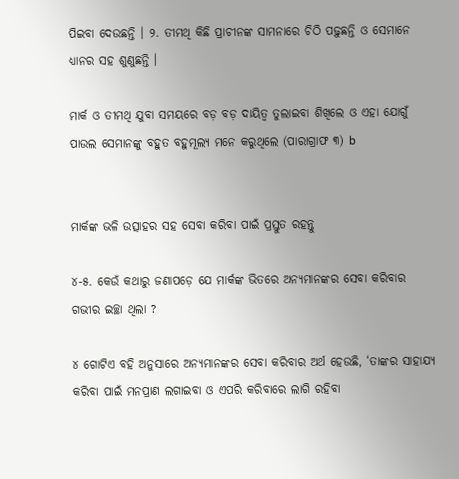ପିଇବା ଦେଉଛନ୍ତି । ୨. ତୀମଥି କିଛି ପ୍ରାଚୀନଙ୍କ ସାମନାରେ ଚିଠି ପଢ଼ୁଛନ୍ତି ଓ ସେମାନେ ଧ୍ୟାନର ସହ ଶୁଣୁଛନ୍ତି ।

ମାର୍କ ଓ ତୀମଥି ଯୁବା ସମୟରେ ବଡ଼ ବଡ଼ ଦାୟିତ୍ୱ ତୁଲାଇବା ଶିଖିଲେ ଓ ଏହା ଯୋଗୁଁ ପାଉଲ ସେମାନଙ୍କୁ ବହୁତ ବହୁମୂଲ୍ୟ ମନେ କରୁଥିଲେ (ପାରାଗ୍ରାଫ ୩) b


ମାର୍କଙ୍କ ଭଳି ଉତ୍ସାହର ସହ ସେବା କରିବା ପାଇଁ ପ୍ରସ୍ତୁତ ରହନ୍ତୁ

୪-୫. କେଉଁ କଥାରୁ ଜଣାପଡ଼େ ଯେ ମାର୍କଙ୍କ ଭିତରେ ଅନ୍ୟମାନଙ୍କର ସେବା କରିବାର ଗଭୀର ଇଚ୍ଛା ଥିଲା ?

୪ ଗୋଟିଏ ବହି ଅନୁସାରେ ଅନ୍ୟମାନଙ୍କର ସେବା କରିବାର ଅର୍ଥ ହେଉଛି, ‘ତାଙ୍କର ସାହାଯ୍ୟ କରିବା ପାଇଁ ମନପ୍ରାଣ ଲଗାଇବା ଓ ଏପରି କରିବାରେ ଲାଗି ରହିବା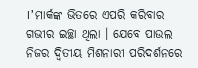।’ ମାର୍କଙ୍କ ଭିତରେ ଏପରି କରିବାର ଗଭୀର ଇଚ୍ଛା ଥିଲା । ଯେବେ ପାଉଲ ନିଜର ଦ୍ୱିତୀୟ ମିଶନାରୀ ପରିଦର୍ଶନରେ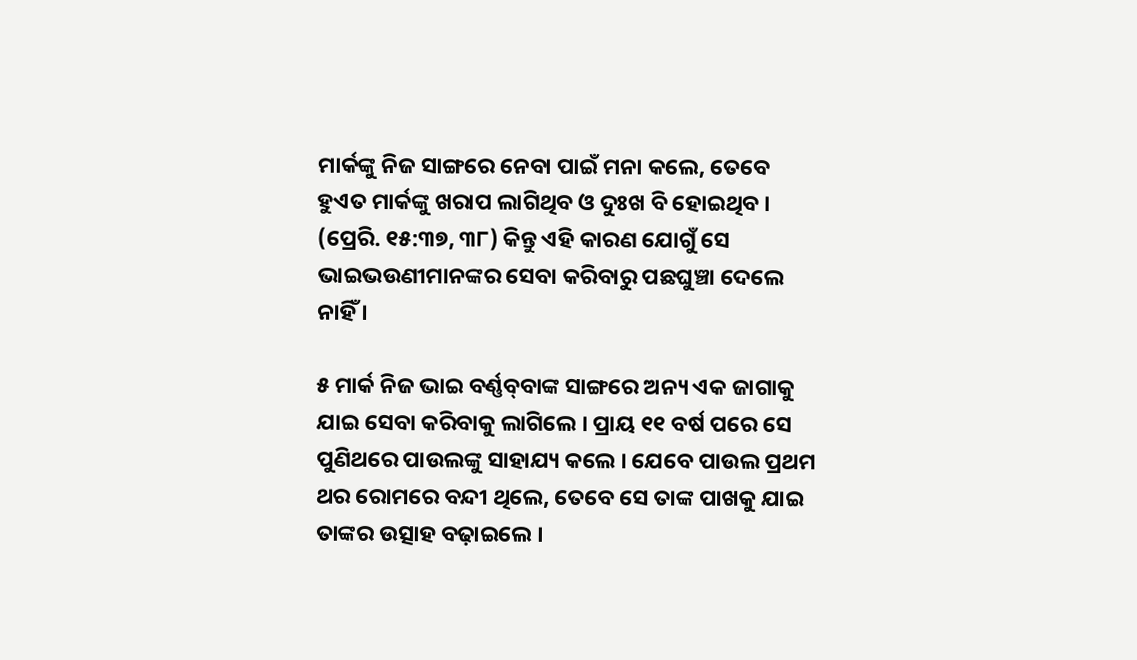ମାର୍କଙ୍କୁ ନିଜ ସାଙ୍ଗରେ ନେବା ପାଇଁ ମନା କଲେ, ତେବେ ହୁଏତ ମାର୍କଙ୍କୁ ଖରାପ ଲାଗିଥିବ ଓ ଦୁଃଖ ବି ହୋଇଥିବ । (ପ୍ରେରି. ୧୫:୩୭, ୩୮) କିନ୍ତୁ ଏହି କାରଣ ଯୋଗୁଁ ସେ ଭାଇଭଉଣୀମାନଙ୍କର ସେବା କରିବାରୁ ପଛଘୁଞ୍ଚା ଦେଲେ ନାହିଁ ।

୫ ମାର୍କ ନିଜ ଭାଇ ବର୍ଣ୍ଣବ୍‌ବାଙ୍କ ସାଙ୍ଗରେ ଅନ୍ୟ ଏକ ଜାଗାକୁ ଯାଇ ସେବା କରିବାକୁ ଲାଗିଲେ । ପ୍ରାୟ ୧୧ ବର୍ଷ ପରେ ସେ ପୁଣିଥରେ ପାଉଲଙ୍କୁ ସାହାଯ୍ୟ କଲେ । ଯେବେ ପାଉଲ ପ୍ରଥମ ଥର ରୋମରେ ବନ୍ଦୀ ଥିଲେ, ତେବେ ସେ ତାଙ୍କ ପାଖକୁ ଯାଇ ତାଙ୍କର ଉତ୍ସାହ ବଢ଼ାଇଲେ ।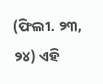(ଫିଲୀ. ୨୩, ୨୪) ଏହି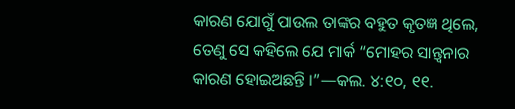କାରଣ ଯୋଗୁଁ ପାଉଲ ତାଙ୍କର ବହୁତ କୃତଜ୍ଞ ଥିଲେ, ତେଣୁ ସେ କହିଲେ ଯେ ମାର୍କ “ମୋହର ସାନ୍ତ୍ୱନାର କାରଣ ହୋଇଅଛନ୍ତି ।”—କଲ. ୪:୧୦, ୧୧.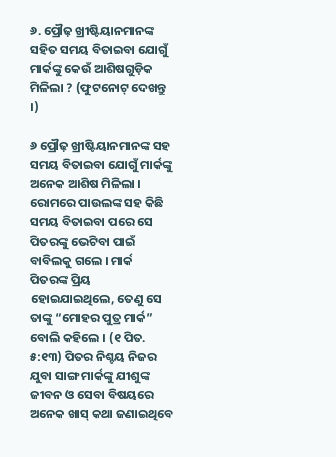୬. ପ୍ରୌଢ଼ ଖ୍ରୀଷ୍ଟିୟାନମାନଙ୍କ ସହିତ ସମୟ ବିତାଇବା ଯୋଗୁଁ ମାର୍କଙ୍କୁ କେଉଁ ଆଶିଷଗୁଡ଼ିକ ମିଳିଲା ? (ଫୁଟନୋଟ୍‌ ଦେଖନ୍ତୁ ।)

୬ ପ୍ରୌଢ଼ ଖ୍ରୀଷ୍ଟିୟାନମାନଙ୍କ ସହ ସମୟ ବିତାଇବା ଯୋଗୁଁ ମାର୍କଙ୍କୁ ଅନେକ ଆଶିଷ ମିଳିଲା । ରୋମରେ ପାଉଲଙ୍କ ସହ କିଛି ସମୟ ବିତାଇବା ପରେ ସେ ପିତରଙ୍କୁ ଭେଟିବା ପାଇଁ ବାବିଲକୁ ଗଲେ । ମାର୍କ ପିତରଙ୍କ ପ୍ରିୟ ହୋଇଯାଇଥିଲେ, ତେଣୁ ସେ ତାଙ୍କୁ “ମୋହର ପୁତ୍ର ମାର୍କ” ବୋଲି କହିଲେ । (୧ ପିତ. ୫:୧୩) ପିତର ନିଶ୍ଚୟ ନିଜର ଯୁବା ସାଙ୍ଗ ମାର୍କଙ୍କୁ ଯୀଶୁଙ୍କ ଜୀବନ ଓ ସେବା ବିଷୟରେ ଅନେକ ଖାସ୍‌ କଥା ଜଣାଇଥିବେ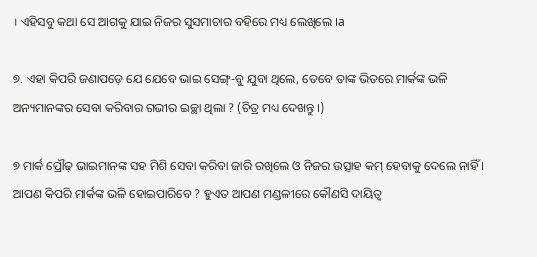। ଏହିସବୁ କଥା ସେ ଆଗକୁ ଯାଇ ନିଜର ସୁସମାଚାର ବହିରେ ମଧ୍ୟ ଲେଖିଲେ ।a

୭. ଏହା କିପରି ଜଣାପଡ଼େ ଯେ ଯେବେ ଭାଇ ସେଙ୍ଗ୍‌-ବୁ ଯୁବା ଥିଲେ, ତେବେ ତାଙ୍କ ଭିତରେ ମାର୍କଙ୍କ ଭଳି ଅନ୍ୟମାନଙ୍କର ସେବା କରିବାର ଗଭୀର ଇଚ୍ଛା ଥିଲା ? (ଚିତ୍ର ମଧ୍ୟ ଦେଖନ୍ତୁ ।)

୭ ମାର୍କ ପ୍ରୌଢ଼ ଭାଇମାନଙ୍କ ସହ ମିଶି ସେବା କରିବା ଜାରି ରଖିଲେ ଓ ନିଜର ଉତ୍ସାହ କମ୍‌ ହେବାକୁ ଦେଲେ ନାହିଁ । ଆପଣ କିପରି ମାର୍କଙ୍କ ଭଳି ହୋଇପାରିବେ ? ହୁଏତ ଆପଣ ମଣ୍ଡଳୀରେ କୌଣସି ଦାୟିତ୍ୱ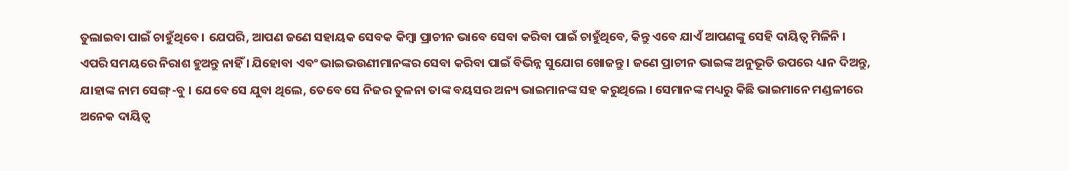ତୁଲାଇବା ପାଇଁ ଚାହୁଁଥିବେ । ଯେପରି, ଆପଣ ଜଣେ ସହାୟକ ସେବକ କିମ୍ବା ପ୍ରାଚୀନ ଭାବେ ସେବା କରିବା ପାଇଁ ଚାହୁଁଥିବେ, କିନ୍ତୁ ଏବେ ଯାଏଁ ଆପଣଙ୍କୁ ସେହି ଦାୟିତ୍ୱ ମିଳିନି । ଏପରି ସମୟରେ ନିରାଶ ହୁଅନ୍ତୁ ନାହିଁ । ଯିହୋବା ଏବଂ ଭାଇଭଉଣୀମାନଙ୍କର ସେବା କରିବା ପାଇଁ ବିଭିନ୍ନ ସୁଯୋଗ ଖୋଜନ୍ତୁ । ଜଣେ ପ୍ରାଚୀନ ଭାଇଙ୍କ ଅନୁଭୂତି ଉପରେ ଧ୍ୟାନ ଦିଅନ୍ତୁ, ଯାହାଙ୍କ ନାମ ସେଙ୍ଗ୍‌-ବୁ । ଯେବେ ସେ ଯୁବା ଥିଲେ, ତେବେ ସେ ନିଜର ତୁଳନା ତାଙ୍କ ବୟସର ଅନ୍ୟ ଭାଇମାନଙ୍କ ସହ କରୁଥିଲେ । ସେମାନଙ୍କ ମଧ୍ୟରୁ କିଛି ଭାଇମାନେ ମଣ୍ଡଳୀରେ ଅନେକ ଦାୟିତ୍ୱ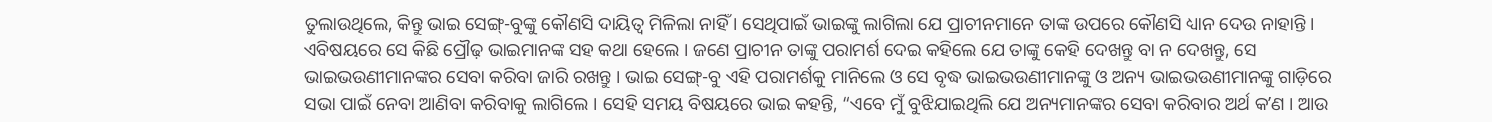ତୁଲାଉଥିଲେ, କିନ୍ତୁ ଭାଇ ସେଙ୍ଗ୍‌-ବୁଙ୍କୁ କୌଣସି ଦାୟିତ୍ୱ ମିଳିଲା ନାହିଁ । ସେଥିପାଇଁ ଭାଇଙ୍କୁ ଲାଗିଲା ଯେ ପ୍ରାଚୀନମାନେ ତାଙ୍କ ଉପରେ କୌଣସି ଧ୍ୟାନ ଦେଉ ନାହାନ୍ତି । ଏବିଷୟରେ ସେ କିଛି ପ୍ରୌଢ଼ ଭାଇମାନଙ୍କ ସହ କଥା ହେଲେ । ଜଣେ ପ୍ରାଚୀନ ତାଙ୍କୁ ପରାମର୍ଶ ଦେଇ କହିଲେ ଯେ ତାଙ୍କୁ କେହି ଦେଖନ୍ତୁ ବା ନ ଦେଖନ୍ତୁ, ସେ ଭାଇଭଉଣୀମାନଙ୍କର ସେବା କରିବା ଜାରି ରଖନ୍ତୁ । ଭାଇ ସେଙ୍ଗ୍‌-ବୁ ଏହି ପରାମର୍ଶକୁ ମାନିଲେ ଓ ସେ ବୃଦ୍ଧ ଭାଇଭଉଣୀମାନଙ୍କୁ ଓ ଅନ୍ୟ ଭାଇଭଉଣୀମାନଙ୍କୁ ଗାଡ଼ିରେ ସଭା ପାଇଁ ନେବା ଆଣିବା କରିବାକୁ ଲାଗିଲେ । ସେହି ସମୟ ବିଷୟରେ ଭାଇ କହନ୍ତି, “ଏବେ ମୁଁ ବୁଝିଯାଇଥିଲି ଯେ ଅନ୍ୟମାନଙ୍କର ସେବା କରିବାର ଅର୍ଥ କʼଣ । ଆଉ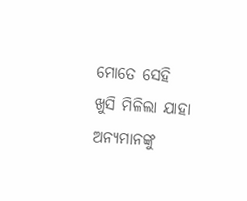ମୋତେ ସେହି ଖୁସି ମିଳିଲା ଯାହା ଅନ୍ୟମାନଙ୍କୁ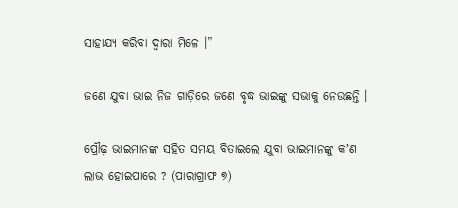ସାହାଯ୍ୟ କରିବା ଦ୍ୱାରା ମିଳେ ।”

ଜଣେ ଯୁବା ଭାଇ ନିଜ ଗାଡ଼ିରେ ଜଣେ ବୃଦ୍ଧ ଭାଇଙ୍କୁ ସଭାକୁ ନେଉଛନ୍ତି ।

ପ୍ରୌଢ଼ ଭାଇମାନଙ୍କ ସହିତ ସମୟ ବିତାଇଲେ ଯୁବା ଭାଇମାନଙ୍କୁ କʼଣ ଲାଭ ହୋଇପାରେ ? (ପାରାଗ୍ରାଫ ୭)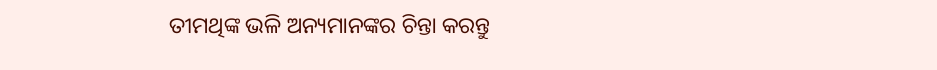ତୀମଥିଙ୍କ ଭଳି ଅନ୍ୟମାନଙ୍କର ଚିନ୍ତା କରନ୍ତୁ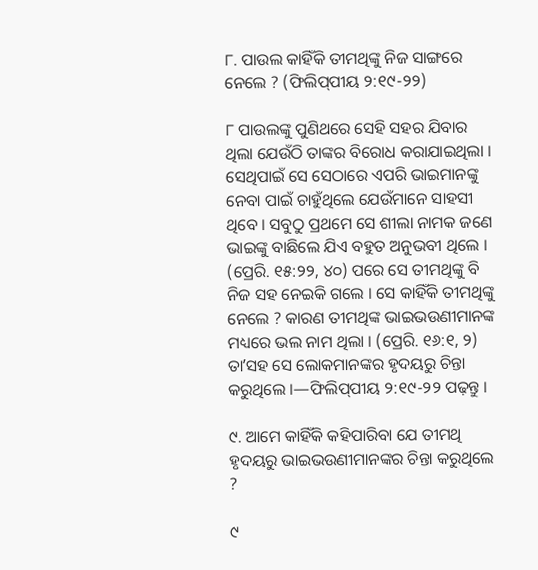୮. ପାଉଲ କାହିଁକି ତୀମଥିଙ୍କୁ ନିଜ ସାଙ୍ଗରେ ନେଲେ ? (ଫିଲିପ୍‌ପୀୟ ୨:୧୯-୨୨)

୮ ପାଉଲଙ୍କୁ ପୁଣିଥରେ ସେହି ସହର ଯିବାର ଥିଲା ଯେଉଁଠି ତାଙ୍କର ବିରୋଧ କରାଯାଇଥିଲା । ସେଥିପାଇଁ ସେ ସେଠାରେ ଏପରି ଭାଇମାନଙ୍କୁ ନେବା ପାଇଁ ଚାହୁଁଥିଲେ ଯେଉଁମାନେ ସାହସୀ ଥିବେ । ସବୁଠୁ ପ୍ରଥମେ ସେ ଶୀଲା ନାମକ ଜଣେ ଭାଇଙ୍କୁ ବାଛିଲେ ଯିଏ ବହୁତ ଅନୁଭବୀ ଥିଲେ । (ପ୍ରେରି. ୧୫:୨୨, ୪୦) ପରେ ସେ ତୀମଥିଙ୍କୁ ବି ନିଜ ସହ ନେଇକି ଗଲେ । ସେ କାହିଁକି ତୀମଥିଙ୍କୁ ନେଲେ ? କାରଣ ତୀମଥିଙ୍କ ଭାଇଭଉଣୀମାନଙ୍କ ମଧ୍ୟରେ ଭଲ ନାମ ଥିଲା । (ପ୍ରେରି. ୧୬:୧, ୨) ତାʼସହ ସେ ଲୋକମାନଙ୍କର ହୃଦୟରୁ ଚିନ୍ତା କରୁଥିଲେ ।—ଫିଲିପ୍‌ପୀୟ ୨:୧୯-୨୨ ପଢ଼ନ୍ତୁ ।

୯. ଆମେ କାହିଁକି କହିପାରିବା ଯେ ତୀମଥି ହୃଦୟରୁ ଭାଇଭଉଣୀମାନଙ୍କର ଚିନ୍ତା କରୁଥିଲେ ?

୯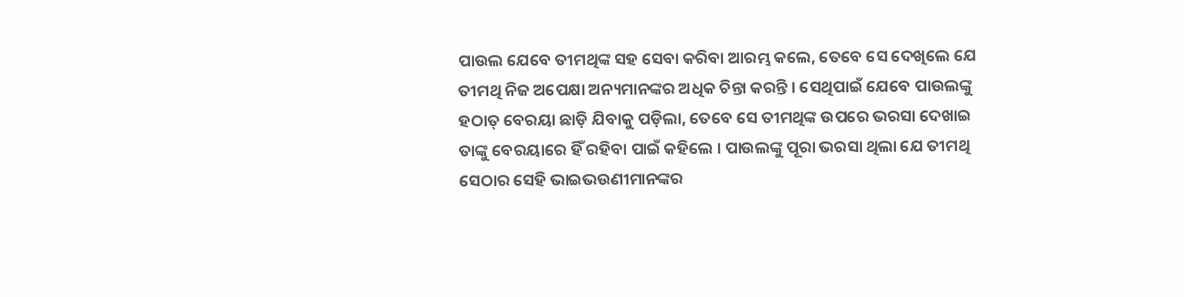ପାଉଲ ଯେବେ ତୀମଥିଙ୍କ ସହ ସେବା କରିବା ଆରମ୍ଭ କଲେ, ତେବେ ସେ ଦେଖିଲେ ଯେ ତୀମଥି ନିଜ ଅପେକ୍ଷା ଅନ୍ୟମାନଙ୍କର ଅଧିକ ଚିନ୍ତା କରନ୍ତି । ସେଥିପାଇଁ ଯେବେ ପାଉଲଙ୍କୁ ହଠାତ୍‌ ବେରୟା ଛାଡ଼ି ଯିବାକୁ ପଡ଼ିଲା, ତେବେ ସେ ତୀମଥିଙ୍କ ଉପରେ ଭରସା ଦେଖାଇ ତାଙ୍କୁ ବେରୟାରେ ହିଁ ରହିବା ପାଇଁ କହିଲେ । ପାଉଲଙ୍କୁ ପୂରା ଭରସା ଥିଲା ଯେ ତୀମଥି ସେଠାର ସେହି ଭାଇଭଉଣୀମାନଙ୍କର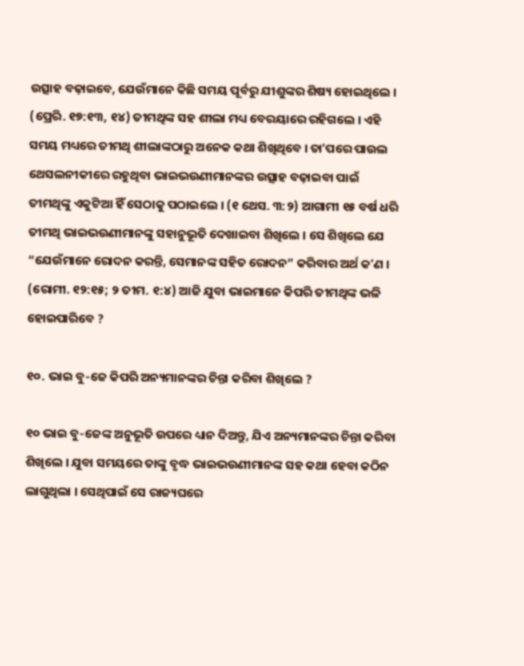ଉତ୍ସାହ ବଢ଼ାଇବେ, ଯେଉଁମାନେ କିଛି ସମୟ ପୂର୍ବରୁ ଯୀଶୁଙ୍କର ଶିଷ୍ୟ ହୋଇଥିଲେ । (ପ୍ରେରି. ୧୭:୧୩, ୧୪) ତୀମଥିଙ୍କ ସହ ଶୀଲା ମଧ୍ୟ ବେରୟାରେ ରହିଗଲେ । ଏହି ସମୟ ମଧ୍ୟରେ ତୀମଥି ଶୀଲାଙ୍କଠାରୁ ଅନେକ କଥା ଶିଖିଥିବେ । ତାʼପରେ ପାଉଲ ଥେସଲନୀକୀରେ ରହୁଥିବା ଭାଇଭଉଣୀମାନଙ୍କର ଉତ୍ସାହ ବଢ଼ାଇବା ପାଇଁ ତୀମଥିଙ୍କୁ ଏକୁଟିଆ ହିଁ ସେଠାକୁ ପଠାଇଲେ । (୧ ଥେସ. ୩:୨) ଆଗାମୀ ୧୫ ବର୍ଷ ଧରି ତୀମଥି ଭାଇଭଉଣୀମାନଙ୍କୁ ସହାନୁଭୂତି ଦେଖାଇବା ଶିଖିଲେ । ସେ ଶିଖିଲେ ଯେ “ଯେଉଁମାନେ ରୋଦନ କରନ୍ତି, ସେମାନଙ୍କ ସହିତ ରୋଦନ” କରିବାର ଅର୍ଥ କʼଣ । (ରୋମୀ. ୧୨:୧୫; ୨ ତୀମ. ୧:୪) ଆଜି ଯୁବା ଭାଇମାନେ କିପରି ତୀମଥିଙ୍କ ଭଳି ହୋଇପାରିବେ ?

୧୦. ଭାଇ ବୁ-ଜେ କିପରି ଅନ୍ୟମାନଙ୍କର ଚିନ୍ତା କରିବା ଶିଖିଲେ ?

୧୦ ଭାଇ ବୁ-ଜେଙ୍କ ଅନୁଭୂତି ଉପରେ ଧ୍ୟାନ ଦିଅନ୍ତୁ, ଯିଏ ଅନ୍ୟମାନଙ୍କର ଚିନ୍ତା କରିବା ଶିଖିଲେ । ଯୁବା ସମୟରେ ତାଙ୍କୁ ବୃଦ୍ଧ ଭାଇଭଉଣୀମାନଙ୍କ ସହ କଥା ହେବା କଠିନ ଲାଗୁଥିଲା । ସେଥିପାଇଁ ସେ ରାଜ୍ୟଘରେ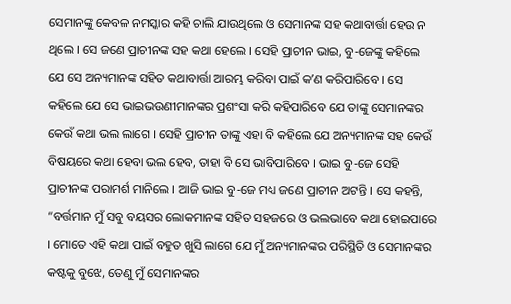ସେମାନଙ୍କୁ କେବଳ ନମସ୍କାର କହି ଚାଲି ଯାଉଥିଲେ ଓ ସେମାନଙ୍କ ସହ କଥାବାର୍ତ୍ତା ହେଉ ନ ଥିଲେ । ସେ ଜଣେ ପ୍ରାଚୀନଙ୍କ ସହ କଥା ହେଲେ । ସେହି ପ୍ରାଚୀନ ଭାଇ, ବୁ-ଜେଙ୍କୁ କହିଲେ ଯେ ସେ ଅନ୍ୟମାନଙ୍କ ସହିତ କଥାବାର୍ତ୍ତା ଆରମ୍ଭ କରିବା ପାଇଁ କʼଣ କରିପାରିବେ । ସେ କହିଲେ ଯେ ସେ ଭାଇଭଉଣୀମାନଙ୍କର ପ୍ରଶଂସା କରି କହିପାରିବେ ଯେ ତାଙ୍କୁ ସେମାନଙ୍କର କେଉଁ କଥା ଭଲ ଲାଗେ । ସେହି ପ୍ରାଚୀନ ତାଙ୍କୁ ଏହା ବି କହିଲେ ଯେ ଅନ୍ୟମାନଙ୍କ ସହ କେଉଁ ବିଷୟରେ କଥା ହେବା ଭଲ ହେବ, ତାହା ବି ସେ ଭାବିପାରିବେ । ଭାଇ ବୁ-ଜେ ସେହି ପ୍ରାଚୀନଙ୍କ ପରାମର୍ଶ ମାନିଲେ । ଆଜି ଭାଇ ବୁ-ଜେ ମଧ୍ୟ ଜଣେ ପ୍ରାଚୀନ ଅଟନ୍ତି । ସେ କହନ୍ତି, “ବର୍ତ୍ତମାନ ମୁଁ ସବୁ ବୟସର ଲୋକମାନଙ୍କ ସହିତ ସହଜରେ ଓ ଭଲଭାବେ କଥା ହୋଇପାରେ । ମୋତେ ଏହି କଥା ପାଇଁ ବହୁତ ଖୁସି ଲାଗେ ଯେ ମୁଁ ଅନ୍ୟମାନଙ୍କର ପରିସ୍ଥିତି ଓ ସେମାନଙ୍କର କଷ୍ଟକୁ ବୁଝେ, ତେଣୁ ମୁଁ ସେମାନଙ୍କର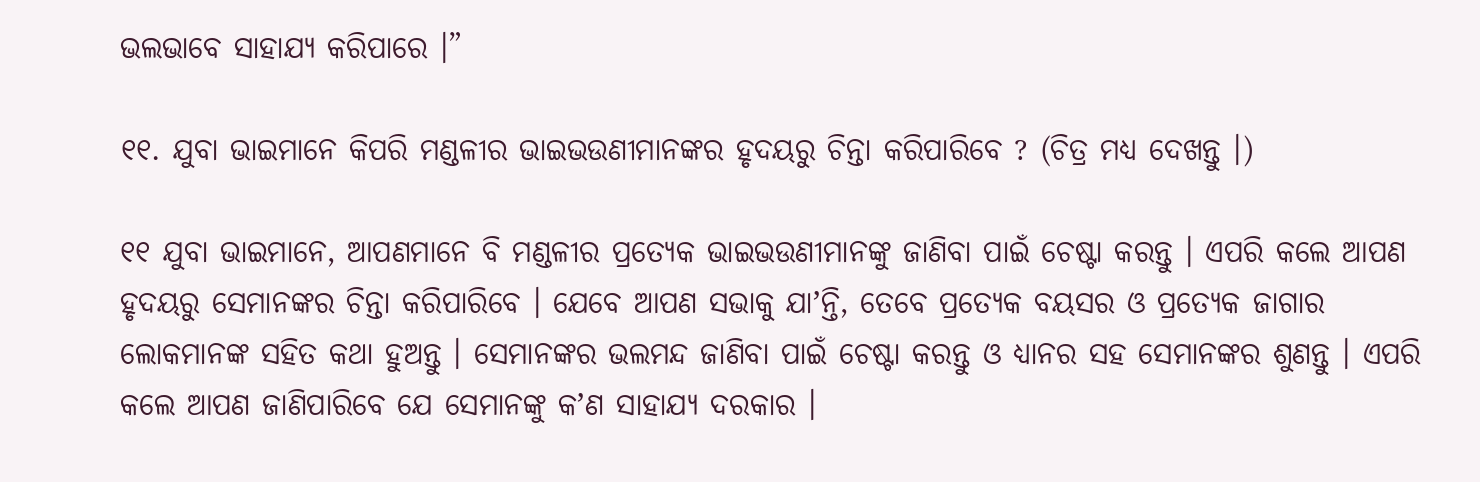ଭଲଭାବେ ସାହାଯ୍ୟ କରିପାରେ ।”

୧୧. ଯୁବା ଭାଇମାନେ କିପରି ମଣ୍ଡଳୀର ଭାଇଭଉଣୀମାନଙ୍କର ହୃଦୟରୁ ଚିନ୍ତା କରିପାରିବେ ? (ଚିତ୍ର ମଧ୍ୟ ଦେଖନ୍ତୁ ।)

୧୧ ଯୁବା ଭାଇମାନେ, ଆପଣମାନେ ବି ମଣ୍ଡଳୀର ପ୍ରତ୍ୟେକ ଭାଇଭଉଣୀମାନଙ୍କୁ ଜାଣିବା ପାଇଁ ଚେଷ୍ଟା କରନ୍ତୁ । ଏପରି କଲେ ଆପଣ ହୃଦୟରୁ ସେମାନଙ୍କର ଚିନ୍ତା କରିପାରିବେ । ଯେବେ ଆପଣ ସଭାକୁ ଯାʼନ୍ତି, ତେବେ ପ୍ରତ୍ୟେକ ବୟସର ଓ ପ୍ରତ୍ୟେକ ଜାଗାର ଲୋକମାନଙ୍କ ସହିତ କଥା ହୁଅନ୍ତୁ । ସେମାନଙ୍କର ଭଲମନ୍ଦ ଜାଣିବା ପାଇଁ ଚେଷ୍ଟା କରନ୍ତୁ ଓ ଧ୍ୟାନର ସହ ସେମାନଙ୍କର ଶୁଣନ୍ତୁ । ଏପରି କଲେ ଆପଣ ଜାଣିପାରିବେ ଯେ ସେମାନଙ୍କୁ କʼଣ ସାହାଯ୍ୟ ଦରକାର ।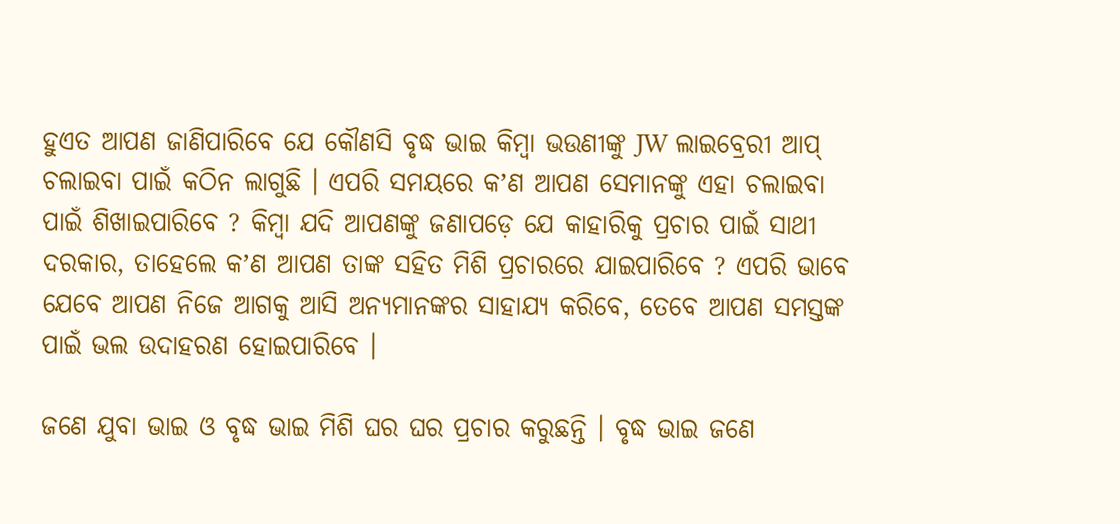ହୁଏତ ଆପଣ ଜାଣିପାରିବେ ଯେ କୌଣସି ବୃଦ୍ଧ ଭାଇ କିମ୍ବା ଭଉଣୀଙ୍କୁ JW ଲାଇବ୍ରେରୀ ଆପ୍‌ ଚଲାଇବା ପାଇଁ କଠିନ ଲାଗୁଛି । ଏପରି ସମୟରେ କʼଣ ଆପଣ ସେମାନଙ୍କୁ ଏହା ଚଲାଇବା ପାଇଁ ଶିଖାଇପାରିବେ ? କିମ୍ବା ଯଦି ଆପଣଙ୍କୁ ଜଣାପଡ଼େ ଯେ କାହାରିକୁ ପ୍ରଚାର ପାଇଁ ସାଥୀ ଦରକାର, ତାହେଲେ କʼଣ ଆପଣ ତାଙ୍କ ସହିତ ମିଶି ପ୍ରଚାରରେ ଯାଇପାରିବେ ? ଏପରି ଭାବେ ଯେବେ ଆପଣ ନିଜେ ଆଗକୁ ଆସି ଅନ୍ୟମାନଙ୍କର ସାହାଯ୍ୟ କରିବେ, ତେବେ ଆପଣ ସମସ୍ତଙ୍କ ପାଇଁ ଭଲ ଉଦାହରଣ ହୋଇପାରିବେ ।

ଜଣେ ଯୁବା ଭାଇ ଓ ବୃଦ୍ଧ ଭାଇ ମିଶି ଘର ଘର ପ୍ରଚାର କରୁଛନ୍ତି । ବୃଦ୍ଧ ଭାଇ ଜଣେ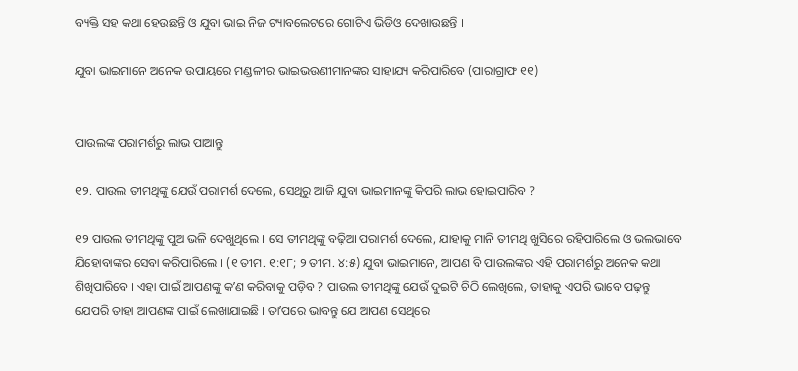ବ୍ୟକ୍ତି ସହ କଥା ହେଉଛନ୍ତି ଓ ଯୁବା ଭାଇ ନିଜ ଟ୍ୟାବଲେଟରେ ଗୋଟିଏ ଭିଡିଓ ଦେଖାଉଛନ୍ତି ।

ଯୁବା ଭାଇମାନେ ଅନେକ ଉପାୟରେ ମଣ୍ଡଳୀର ଭାଇଭଉଣୀମାନଙ୍କର ସାହାଯ୍ୟ କରିପାରିବେ (ପାରାଗ୍ରାଫ ୧୧)


ପାଉଲଙ୍କ ପରାମର୍ଶରୁ ଲାଭ ପାଆନ୍ତୁ

୧୨. ପାଉଲ ତୀମଥିଙ୍କୁ ଯେଉଁ ପରାମର୍ଶ ଦେଲେ, ସେଥିରୁ ଆଜି ଯୁବା ଭାଇମାନଙ୍କୁ କିପରି ଲାଭ ହୋଇପାରିବ ?

୧୨ ପାଉଲ ତୀମଥିଙ୍କୁ ପୁଅ ଭଳି ଦେଖୁଥିଲେ । ସେ ତୀମଥିଙ୍କୁ ବଢ଼ିଆ ପରାମର୍ଶ ଦେଲେ, ଯାହାକୁ ମାନି ତୀମଥି ଖୁସିରେ ରହିପାରିଲେ ଓ ଭଲଭାବେ ଯିହୋବାଙ୍କର ସେବା କରିପାରିଲେ । (୧ ତୀମ. ୧:୧୮; ୨ ତୀମ. ୪:୫) ଯୁବା ଭାଇମାନେ, ଆପଣ ବି ପାଉଲଙ୍କର ଏହି ପରାମର୍ଶରୁ ଅନେକ କଥା ଶିଖିପାରିବେ । ଏହା ପାଇଁ ଆପଣଙ୍କୁ କʼଣ କରିବାକୁ ପଡ଼ିବ ? ପାଉଲ ତୀମଥିଙ୍କୁ ଯେଉଁ ଦୁଇଟି ଚିଠି ଲେଖିଲେ, ତାହାକୁ ଏପରି ଭାବେ ପଢ଼ନ୍ତୁ ଯେପରି ତାହା ଆପଣଙ୍କ ପାଇଁ ଲେଖାଯାଇଛି । ତାʼପରେ ଭାବନ୍ତୁ ଯେ ଆପଣ ସେଥିରେ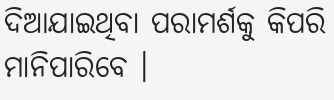ଦିଆଯାଇଥିବା ପରାମର୍ଶକୁ କିପରି ମାନିପାରିବେ ।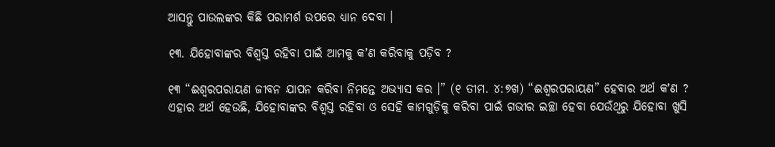ଆସନ୍ତୁ ପାଉଲଙ୍କର କିଛି ପରାମର୍ଶ ଉପରେ ଧ୍ୟାନ ଦେବା ।

୧୩. ଯିହୋବାଙ୍କର ବିଶ୍ୱସ୍ତ ରହିବା ପାଇଁ ଆମକୁ କʼଣ କରିବାକୁ ପଡ଼ିବ ?

୧୩ “ଈଶ୍ୱରପରାୟଣ ଜୀବନ ଯାପନ କରିବା ନିମନ୍ତେ ଅଭ୍ୟାସ କର ।” (୧ ତୀମ. ୪:୭ଖ) “ଈଶ୍ୱରପରାୟଣ” ହେବାର ଅର୍ଥ କʼଣ ? ଏହାର ଅର୍ଥ ହେଉଛି, ଯିହୋବାଙ୍କର ବିଶ୍ୱସ୍ତ ରହିବା ଓ ସେହି କାମଗୁଡ଼ିକୁ କରିବା ପାଇଁ ଗଭୀର ଇଚ୍ଛା ହେବା ଯେଉଁଥିରୁ ଯିହୋବା ଖୁସି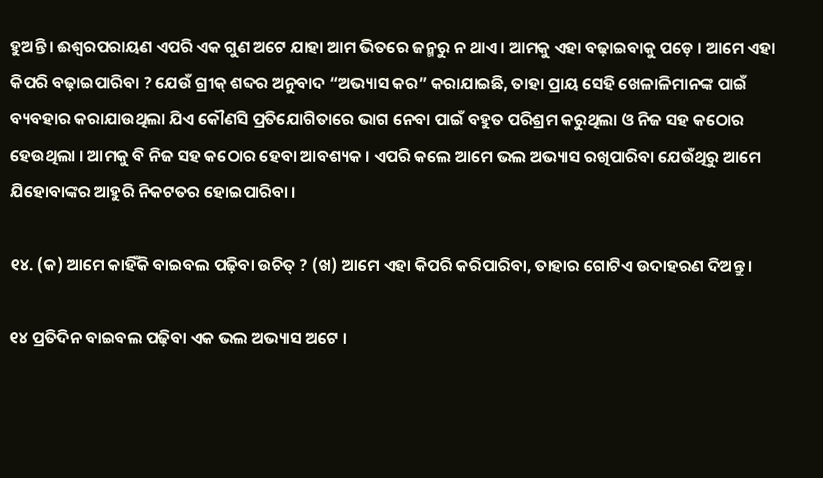ହୁଅନ୍ତି । ଈଶ୍ୱରପରାୟଣ ଏପରି ଏକ ଗୁଣ ଅଟେ ଯାହା ଆମ ଭିତରେ ଜନ୍ମରୁ ନ ଥାଏ । ଆମକୁ ଏହା ବଢ଼ାଇବାକୁ ପଡ଼େ । ଆମେ ଏହା କିପରି ବଢ଼ାଇପାରିବା ? ଯେଉଁ ଗ୍ରୀକ୍‌ ଶବ୍ଦର ଅନୁବାଦ “ଅଭ୍ୟାସ କର” କରାଯାଇଛି, ତାହା ପ୍ରାୟ ସେହି ଖେଳାଳିମାନଙ୍କ ପାଇଁ ବ୍ୟବହାର କରାଯାଉଥିଲା ଯିଏ କୌଣସି ପ୍ରତିଯୋଗିତାରେ ଭାଗ ନେବା ପାଇଁ ବହୁତ ପରିଶ୍ରମ କରୁଥିଲା ଓ ନିଜ ସହ କଠୋର ହେଉଥିଲା । ଆମକୁ ବି ନିଜ ସହ କଠୋର ହେବା ଆବଶ୍ୟକ । ଏପରି କଲେ ଆମେ ଭଲ ଅଭ୍ୟାସ ରଖିପାରିବା ଯେଉଁଥିରୁ ଆମେ ଯିହୋବାଙ୍କର ଆହୁରି ନିକଟତର ହୋଇପାରିବା ।

୧୪. (କ) ଆମେ କାହିଁକି ବାଇବଲ ପଢ଼ିବା ଉଚିତ୍‌ ? (ଖ) ଆମେ ଏହା କିପରି କରିପାରିବା, ତାହାର ଗୋଟିଏ ଉଦାହରଣ ଦିଅନ୍ତୁ ।

୧୪ ପ୍ରତିଦିନ ବାଇବଲ ପଢ଼ିବା ଏକ ଭଲ ଅଭ୍ୟାସ ଅଟେ ।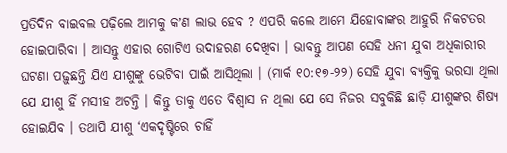ପ୍ରତିଦିନ ବାଇବଲ ପଢ଼ିଲେ ଆମକୁ କʼଣ ଲାଭ ହେବ ? ଏପରି କଲେ ଆମେ ଯିହୋବାଙ୍କର ଆହୁରି ନିକଟତର ହୋଇପାରିବା । ଆସନ୍ତୁ ଏହାର ଗୋଟିଏ ଉଦାହରଣ ଦେଖିବା । ଭାବନ୍ତୁ ଆପଣ ସେହି ଧନୀ ଯୁବା ଅଧିକାରୀର ଘଟଣା ପଢ଼ୁଛନ୍ତି ଯିଏ ଯୀଶୁଙ୍କୁ ଭେଟିବା ପାଇଁ ଆସିଥିଲା । (ମାର୍କ ୧୦:୧୭-୨୨) ସେହି ଯୁବା ବ୍ୟକ୍ତିକୁ ଭରସା ଥିଲା ଯେ ଯୀଶୁ ହିଁ ମସୀହ ଅଟନ୍ତି । କିନ୍ତୁ ତାକୁ ଏତେ ବିଶ୍ୱାସ ନ ଥିଲା ଯେ ସେ ନିଜର ସବୁକିଛି ଛାଡ଼ି ଯୀଶୁଙ୍କର ଶିଷ୍ୟ ହୋଇଯିବ । ତଥାପି ଯୀଶୁ ‘ଏକଦୃଷ୍ଟିରେ ଚାହିଁ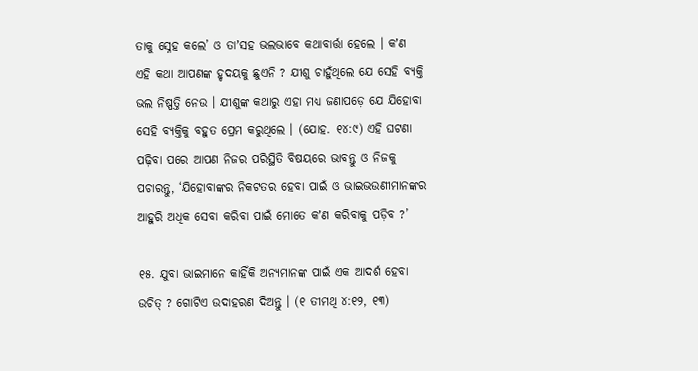ତାକୁ ସ୍ନେହ କଲେ’ ଓ ତାʼସହ ଭଲଭାବେ କଥାବାର୍ତ୍ତା ହେଲେ । କʼଣ ଏହି କଥା ଆପଣଙ୍କ ହୃଦୟକୁ ଛୁଏନି ? ଯୀଶୁ ଚାହୁଁଥିଲେ ଯେ ସେହି ବ୍ୟକ୍ତି ଭଲ ନିଷ୍ପତ୍ତି ନେଉ । ଯୀଶୁଙ୍କ କଥାରୁ ଏହା ମଧ୍ୟ ଜଣାପଡ଼େ ଯେ ଯିହୋବା ସେହି ବ୍ୟକ୍ତିକୁ ବହୁତ ପ୍ରେମ କରୁଥିଲେ । (ଯୋହ. ୧୪:୯) ଏହି ଘଟଣା ପଢ଼ିବା ପରେ ଆପଣ ନିଜର ପରିସ୍ଥିତି ବିଷୟରେ ଭାବନ୍ତୁ ଓ ନିଜକୁ ପଚାରନ୍ତୁ, ‘ଯିହୋବାଙ୍କର ନିକଟତର ହେବା ପାଇଁ ଓ ଭାଇଭଉଣୀମାନଙ୍କର ଆହୁରି ଅଧିକ ସେବା କରିବା ପାଇଁ ମୋତେ କʼଣ କରିବାକୁ ପଡ଼ିବ ?’

୧୫. ଯୁବା ଭାଇମାନେ କାହିଁକି ଅନ୍ୟମାନଙ୍କ ପାଇଁ ଏକ ଆଦର୍ଶ ହେବା ଉଚିତ୍‌ ? ଗୋଟିଏ ଉଦାହରଣ ଦିଅନ୍ତୁ । (୧ ତୀମଥି ୪:୧୨, ୧୩)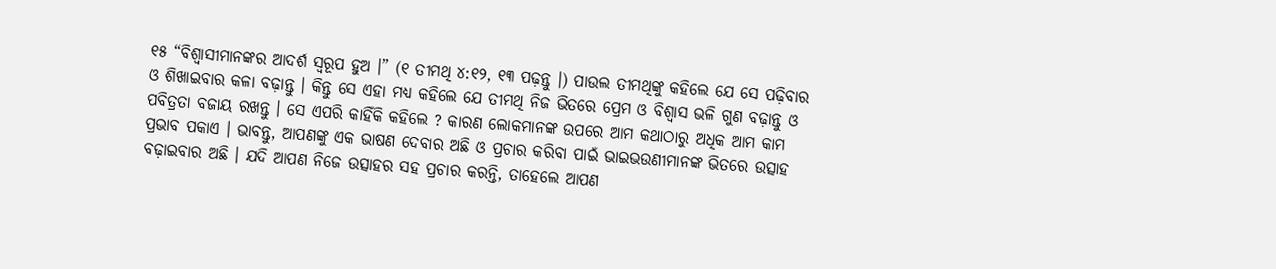୧୫ “ବିଶ୍ୱାସୀମାନଙ୍କର ଆଦର୍ଶ ସ୍ୱରୂପ ହୁଅ ।” (୧ ତୀମଥି ୪:୧୨, ୧୩ ପଢ଼ନ୍ତୁ ।) ପାଉଲ ତୀମଥିଙ୍କୁ କହିଲେ ଯେ ସେ ପଢ଼ିବାର ଓ ଶିଖାଇବାର କଳା ବଢ଼ାନ୍ତୁ । କିନ୍ତୁ ସେ ଏହା ମଧ୍ୟ କହିଲେ ଯେ ତୀମଥି ନିଜ ଭିତରେ ପ୍ରେମ ଓ ବିଶ୍ୱାସ ଭଳି ଗୁଣ ବଢ଼ାନ୍ତୁ ଓ ପବିତ୍ରତା ବଜାୟ ରଖନ୍ତୁ । ସେ ଏପରି କାହିଁକି କହିଲେ ? କାରଣ ଲୋକମାନଙ୍କ ଉପରେ ଆମ କଥାଠାରୁ ଅଧିକ ଆମ କାମ ପ୍ରଭାବ ପକାଏ । ଭାବନ୍ତୁ, ଆପଣଙ୍କୁ ଏକ ଭାଷଣ ଦେବାର ଅଛି ଓ ପ୍ରଚାର କରିବା ପାଇଁ ଭାଇଭଉଣୀମାନଙ୍କ ଭିତରେ ଉତ୍ସାହ ବଢ଼ାଇବାର ଅଛି । ଯଦି ଆପଣ ନିଜେ ଉତ୍ସାହର ସହ ପ୍ରଚାର କରନ୍ତି, ତାହେଲେ ଆପଣ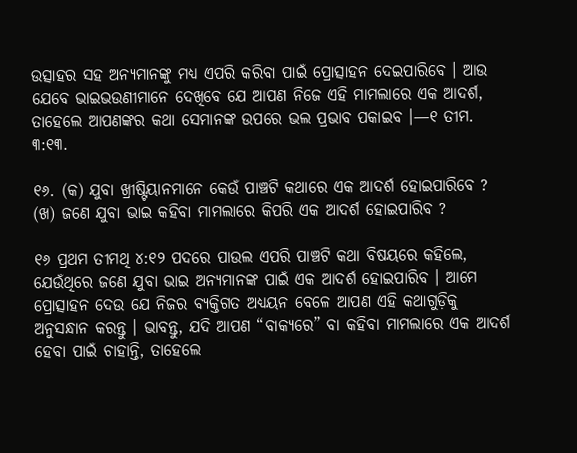ଉତ୍ସାହର ସହ ଅନ୍ୟମାନଙ୍କୁ ମଧ୍ୟ ଏପରି କରିବା ପାଇଁ ପ୍ରୋତ୍ସାହନ ଦେଇପାରିବେ । ଆଉ ଯେବେ ଭାଇଭଉଣୀମାନେ ଦେଖିବେ ଯେ ଆପଣ ନିଜେ ଏହି ମାମଲାରେ ଏକ ଆଦର୍ଶ, ତାହେଲେ ଆପଣଙ୍କର କଥା ସେମାନଙ୍କ ଉପରେ ଭଲ ପ୍ରଭାବ ପକାଇବ ।—୧ ତୀମ. ୩:୧୩.

୧୬. (କ) ଯୁବା ଖ୍ରୀଷ୍ଟିୟାନମାନେ କେଉଁ ପାଞ୍ଚଟି କଥାରେ ଏକ ଆଦର୍ଶ ହୋଇପାରିବେ ? (ଖ) ଜଣେ ଯୁବା ଭାଇ କହିବା ମାମଲାରେ କିପରି ଏକ ଆଦର୍ଶ ହୋଇପାରିବ ?

୧୬ ପ୍ରଥମ ତୀମଥି ୪:୧୨ ପଦରେ ପାଉଲ ଏପରି ପାଞ୍ଚଟି କଥା ବିଷୟରେ କହିଲେ, ଯେଉଁଥିରେ ଜଣେ ଯୁବା ଭାଇ ଅନ୍ୟମାନଙ୍କ ପାଇଁ ଏକ ଆଦର୍ଶ ହୋଇପାରିବ । ଆମେ ପ୍ରୋତ୍ସାହନ ଦେଉ ଯେ ନିଜର ବ୍ୟକ୍ତିଗତ ଅଧ୍ୟୟନ ବେଳେ ଆପଣ ଏହି କଥାଗୁଡ଼ିକୁ ଅନୁସନ୍ଧାନ କରନ୍ତୁ । ଭାବନ୍ତୁ, ଯଦି ଆପଣ “ବାକ୍ୟରେ” ବା କହିବା ମାମଲାରେ ଏକ ଆଦର୍ଶ ହେବା ପାଇଁ ଚାହାନ୍ତି, ତାହେଲେ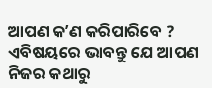ଆପଣ କʼଣ କରିପାରିବେ ? ଏବିଷୟରେ ଭାବନ୍ତୁ ଯେ ଆପଣ ନିଜର କଥାରୁ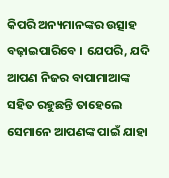କିପରି ଅନ୍ୟମାନଙ୍କର ଉତ୍ସାହ ବଢ଼ାଇପାରିବେ । ଯେପରି, ଯଦି ଆପଣ ନିଜର ବାପାମାଆଙ୍କ ସହିତ ରହୁଛନ୍ତି ତାହେଲେ ସେମାନେ ଆପଣଙ୍କ ପାଇଁ ଯାହା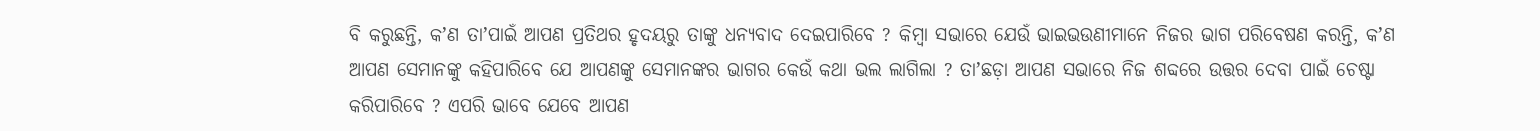ବି କରୁଛନ୍ତି, କʼଣ ତାʼପାଇଁ ଆପଣ ପ୍ରତିଥର ହୃଦୟରୁ ତାଙ୍କୁ ଧନ୍ୟବାଦ ଦେଇପାରିବେ ? କିମ୍ବା ସଭାରେ ଯେଉଁ ଭାଇଭଉଣୀମାନେ ନିଜର ଭାଗ ପରିବେଷଣ କରନ୍ତି, କʼଣ ଆପଣ ସେମାନଙ୍କୁ କହିପାରିବେ ଯେ ଆପଣଙ୍କୁ ସେମାନଙ୍କର ଭାଗର କେଉଁ କଥା ଭଲ ଲାଗିଲା ? ତାʼଛଡ଼ା ଆପଣ ସଭାରେ ନିଜ ଶବ୍ଦରେ ଉତ୍ତର ଦେବା ପାଇଁ ଚେଷ୍ଟା କରିପାରିବେ ? ଏପରି ଭାବେ ଯେବେ ଆପଣ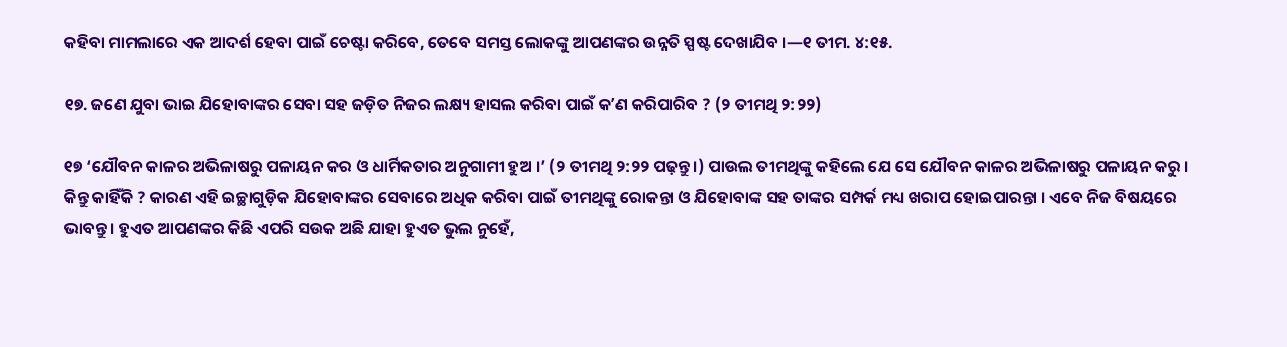କହିବା ମାମଲାରେ ଏକ ଆଦର୍ଶ ହେବା ପାଇଁ ଚେଷ୍ଟା କରିବେ, ତେବେ ସମସ୍ତ ଲୋକଙ୍କୁ ଆପଣଙ୍କର ଉନ୍ନତି ସ୍ପଷ୍ଟ ଦେଖାଯିବ ।—୧ ତୀମ. ୪:୧୫.

୧୭. ଜଣେ ଯୁବା ଭାଇ ଯିହୋବାଙ୍କର ସେବା ସହ ଜଡ଼ିତ ନିଜର ଲକ୍ଷ୍ୟ ହାସଲ କରିବା ପାଇଁ କʼଣ କରିପାରିବ ? (୨ ତୀମଥି ୨:୨୨)

୧୭ ‘ଯୌବନ କାଳର ଅଭିଳାଷରୁ ପଳାୟନ କର ଓ ଧାର୍ମିକତାର ଅନୁଗାମୀ ହୁଅ ।’ (୨ ତୀମଥି ୨:୨୨ ପଢ଼ନ୍ତୁ ।) ପାଉଲ ତୀମଥିଙ୍କୁ କହିଲେ ଯେ ସେ ଯୌବନ କାଳର ଅଭିଳାଷରୁ ପଳାୟନ କରୁ । କିନ୍ତୁ କାହିଁକି ? କାରଣ ଏହି ଇଚ୍ଛାଗୁଡ଼ିକ ଯିହୋବାଙ୍କର ସେବାରେ ଅଧିକ କରିବା ପାଇଁ ତୀମଥିଙ୍କୁ ରୋକନ୍ତା ଓ ଯିହୋବାଙ୍କ ସହ ତାଙ୍କର ସମ୍ପର୍କ ମଧ୍ୟ ଖରାପ ହୋଇପାରନ୍ତା । ଏବେ ନିଜ ବିଷୟରେ ଭାବନ୍ତୁ । ହୁଏତ ଆପଣଙ୍କର କିଛି ଏପରି ସଉକ ଅଛି ଯାହା ହୁଏତ ଭୁଲ ନୁହେଁ,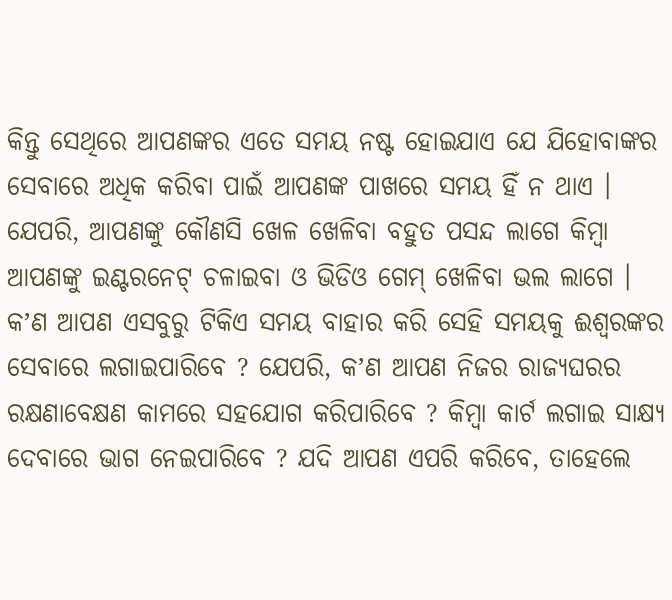କିନ୍ତୁ ସେଥିରେ ଆପଣଙ୍କର ଏତେ ସମୟ ନଷ୍ଟ ହୋଇଯାଏ ଯେ ଯିହୋବାଙ୍କର ସେବାରେ ଅଧିକ କରିବା ପାଇଁ ଆପଣଙ୍କ ପାଖରେ ସମୟ ହିଁ ନ ଥାଏ । ଯେପରି, ଆପଣଙ୍କୁ କୌଣସି ଖେଳ ଖେଳିବା ବହୁତ ପସନ୍ଦ ଲାଗେ କିମ୍ବା ଆପଣଙ୍କୁ ଇଣ୍ଟରନେଟ୍‌ ଚଳାଇବା ଓ ଭିଡିଓ ଗେମ୍‌ ଖେଳିବା ଭଲ ଲାଗେ । କʼଣ ଆପଣ ଏସବୁରୁ ଟିକିଏ ସମୟ ବାହାର କରି ସେହି ସମୟକୁ ଈଶ୍ୱରଙ୍କର ସେବାରେ ଲଗାଇପାରିବେ ? ଯେପରି, କʼଣ ଆପଣ ନିଜର ରାଜ୍ୟଘରର ରକ୍ଷଣାବେକ୍ଷଣ କାମରେ ସହଯୋଗ କରିପାରିବେ ? କିମ୍ବା କାର୍ଟ ଲଗାଇ ସାକ୍ଷ୍ୟ ଦେବାରେ ଭାଗ ନେଇପାରିବେ ? ଯଦି ଆପଣ ଏପରି କରିବେ, ତାହେଲେ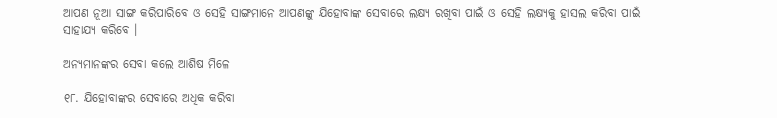ଆପଣ ନୂଆ ସାଙ୍ଗ କରିପାରିବେ ଓ ସେହି ସାଙ୍ଗମାନେ ଆପଣଙ୍କୁ ଯିହୋବାଙ୍କ ସେବାରେ ଲକ୍ଷ୍ୟ ରଖିବା ପାଇଁ ଓ ସେହି ଲକ୍ଷ୍ୟକୁ ହାସଲ କରିବା ପାଇଁ ସାହାଯ୍ୟ କରିବେ ।

ଅନ୍ୟମାନଙ୍କର ସେବା କଲେ ଆଶିଷ ମିଳେ

୧୮. ଯିହୋବାଙ୍କର ସେବାରେ ଅଧିକ କରିବା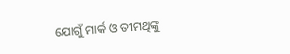ଯୋଗୁଁ ମାର୍କ ଓ ତୀମଥିଙ୍କୁ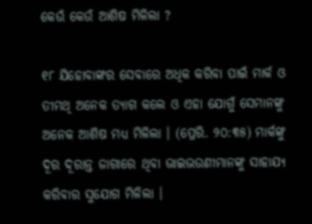କେଉଁ କେଉଁ ଆଶିଷ ମିଳିଲା ?

୧୮ ଯିହୋବାଙ୍କର ସେବାରେ ଅଧିକ କରିବା ପାଇଁ ମାର୍କ ଓ ତୀମଥି ଅନେକ ତ୍ୟାଗ କଲେ ଓ ଏହା ଯୋଗୁଁ ସେମାନଙ୍କୁ ଅନେକ ଆଶିଷ ମଧ୍ୟ ମିଳିଲା । (ପ୍ରେରି. ୨୦:୩୫) ମାର୍କଙ୍କୁ ଦୂର ଦୂରାନ୍ତ ଜାଗାରେ ଥିବା ଭାଇଭଉଣୀମାନଙ୍କୁ ସାହାଯ୍ୟ କରିବାର ସୁଯୋଗ ମିଳିଲା ।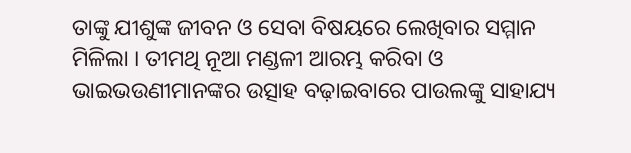ତାଙ୍କୁ ଯୀଶୁଙ୍କ ଜୀବନ ଓ ସେବା ବିଷୟରେ ଲେଖିବାର ସମ୍ମାନ ମିଳିଲା । ତୀମଥି ନୂଆ ମଣ୍ଡଳୀ ଆରମ୍ଭ କରିବା ଓ ଭାଇଭଉଣୀମାନଙ୍କର ଉତ୍ସାହ ବଢ଼ାଇବାରେ ପାଉଲଙ୍କୁ ସାହାଯ୍ୟ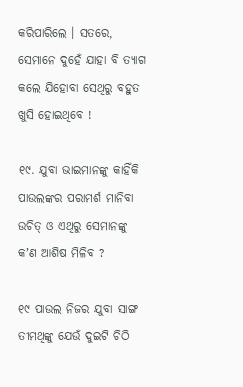କରିପାରିଲେ । ସତରେ, ସେମାନେ ଦୁହେଁ ଯାହା ବି ତ୍ୟାଗ କଲେ ଯିହୋବା ସେଥିରୁ ବହୁତ ଖୁସି ହୋଇଥିବେ !

୧୯. ଯୁବା ଭାଇମାନଙ୍କୁ କାହିଁକି ପାଉଲଙ୍କର ପରାମର୍ଶ ମାନିବା ଉଚିତ୍‌ ଓ ଏଥିରୁ ସେମାନଙ୍କୁ କʼଣ ଆଶିଷ ମିଳିବ ?

୧୯ ପାଉଲ ନିଜର ଯୁବା ସାଙ୍ଗ ତୀମଥିଙ୍କୁ ଯେଉଁ ଦୁଇଟି ଚିଠି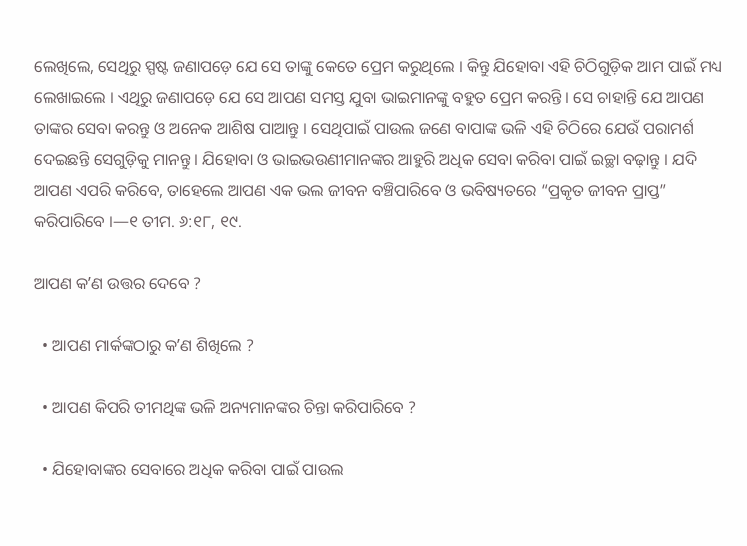ଲେଖିଲେ, ସେଥିରୁ ସ୍ପଷ୍ଟ ଜଣାପଡ଼େ ଯେ ସେ ତାଙ୍କୁ କେତେ ପ୍ରେମ କରୁଥିଲେ । କିନ୍ତୁ ଯିହୋବା ଏହି ଚିଠିଗୁଡ଼ିକ ଆମ ପାଇଁ ମଧ୍ୟ ଲେଖାଇଲେ । ଏଥିରୁ ଜଣାପଡ଼େ ଯେ ସେ ଆପଣ ସମସ୍ତ ଯୁବା ଭାଇମାନଙ୍କୁ ବହୁତ ପ୍ରେମ କରନ୍ତି । ସେ ଚାହାନ୍ତି ଯେ ଆପଣ ତାଙ୍କର ସେବା କରନ୍ତୁ ଓ ଅନେକ ଆଶିଷ ପାଆନ୍ତୁ । ସେଥିପାଇଁ ପାଉଲ ଜଣେ ବାପାଙ୍କ ଭଳି ଏହି ଚିଠିରେ ଯେଉଁ ପରାମର୍ଶ ଦେଇଛନ୍ତି ସେଗୁଡ଼ିକୁ ମାନନ୍ତୁ । ଯିହୋବା ଓ ଭାଇଭଉଣୀମାନଙ୍କର ଆହୁରି ଅଧିକ ସେବା କରିବା ପାଇଁ ଇଚ୍ଛା ବଢ଼ାନ୍ତୁ । ଯଦି ଆପଣ ଏପରି କରିବେ, ତାହେଲେ ଆପଣ ଏକ ଭଲ ଜୀବନ ବଞ୍ଚିପାରିବେ ଓ ଭବିଷ୍ୟତରେ “ପ୍ରକୃତ ଜୀବନ ପ୍ରାପ୍ତ” କରିପାରିବେ ।—୧ ତୀମ. ୬:୧୮, ୧୯.

ଆପଣ କʼଣ ଉତ୍ତର ଦେବେ ?

  • ଆପଣ ମାର୍କଙ୍କଠାରୁ କʼଣ ଶିଖିଲେ ?

  • ଆପଣ କିପରି ତୀମଥିଙ୍କ ଭଳି ଅନ୍ୟମାନଙ୍କର ଚିନ୍ତା କରିପାରିବେ ?

  • ଯିହୋବାଙ୍କର ସେବାରେ ଅଧିକ କରିବା ପାଇଁ ପାଉଲ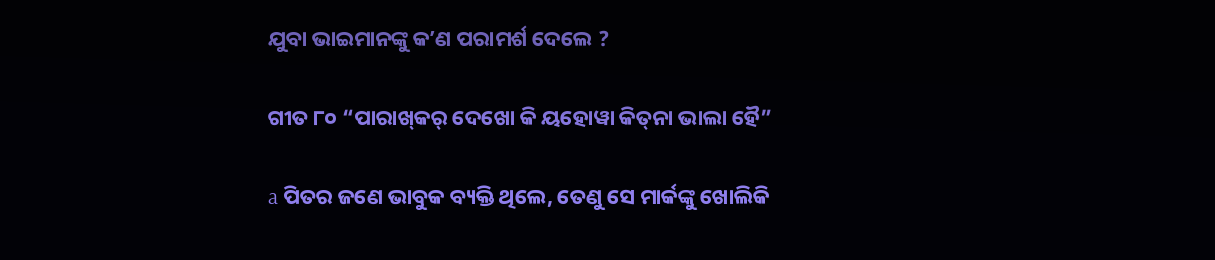ଯୁବା ଭାଇମାନଙ୍କୁ କʼଣ ପରାମର୍ଶ ଦେଲେ ?

ଗୀତ ୮୦ “ପାରାଖ୍‌କର୍‌ ଦେଖୋ କି ୟହୋୱା କିତ୍‌ନା ଭାଲା ହୈ”

a ପିତର ଜଣେ ଭାବୁକ ବ୍ୟକ୍ତି ଥିଲେ, ତେଣୁ ସେ ମାର୍କଙ୍କୁ ଖୋଲିକି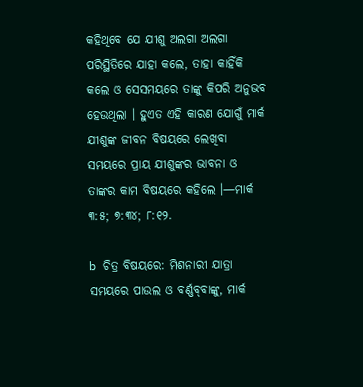କହିଥିବେ ଯେ ଯୀଶୁ ଅଲଗା ଅଲଗା ପରିସ୍ଥିତିରେ ଯାହା କଲେ, ତାହା କାହିଁକି କଲେ ଓ ସେସମୟରେ ତାଙ୍କୁ କିପରି ଅନୁଭବ ହେଉଥିଲା । ହୁଏତ ଏହି କାରଣ ଯୋଗୁଁ ମାର୍କ ଯୀଶୁଙ୍କ ଜୀବନ ବିଷୟରେ ଲେଖିବା ସମୟରେ ପ୍ରାୟ ଯୀଶୁଙ୍କର ଭାବନା ଓ ତାଙ୍କର କାମ ବିଷୟରେ କହିଲେ ।—ମାର୍କ ୩:୫; ୭:୩୪; ୮:୧୨.

b ଚିତ୍ର ବିଷୟରେ: ମିଶନାରୀ ଯାତ୍ରା ସମୟରେ ପାଉଲ ଓ ବର୍ଣ୍ଣବ୍‌ବାଙ୍କୁ, ମାର୍କ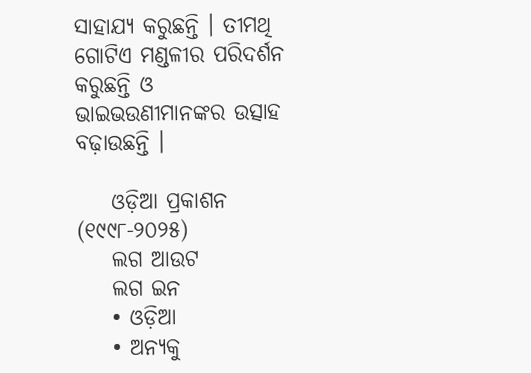ସାହାଯ୍ୟ କରୁଛନ୍ତି । ତୀମଥି ଗୋଟିଏ ମଣ୍ଡଳୀର ପରିଦର୍ଶନ କରୁଛନ୍ତି ଓ ଭାଇଭଉଣୀମାନଙ୍କର ଉତ୍ସାହ ବଢ଼ାଉଛନ୍ତି ।

    ଓଡ଼ିଆ ପ୍ରକାଶନ (୧୯୯୮-୨୦୨୫)
    ଲଗ ଆଉଟ
    ଲଗ ଇନ
    • ଓଡ଼ିଆ
    • ଅନ୍ୟକୁ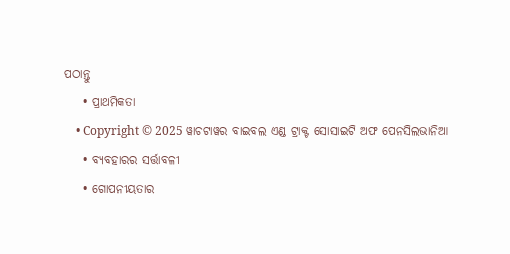ପଠାନ୍ତୁ
    • ପ୍ରାଥମିକତା
    • Copyright © 2025 ୱାଚଟାୱର ବାଇବଲ ଏଣ୍ଡ ଟ୍ରାକ୍ଟ ସୋସାଇଟି ଅଫ ପେନସିଲଭାନିଆ
    • ବ୍ୟବହାରର ସର୍ତ୍ତାବଳୀ
    • ଗୋପନୀୟତାର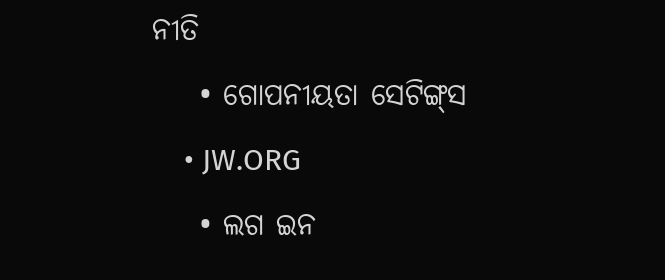ନୀତି
    • ଗୋପନୀୟତା ସେଟିଙ୍ଗ୍‌ସ
    • JW.ORG
    • ଲଗ ଇନ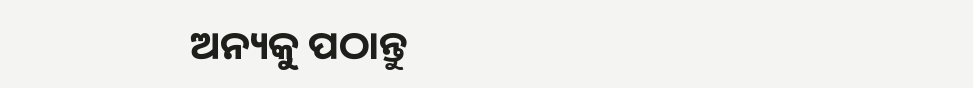ଅନ୍ୟକୁ ପଠାନ୍ତୁ